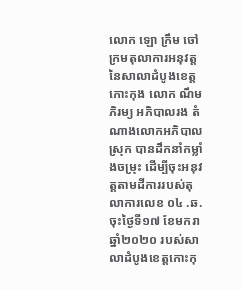លោក ឡោ ក្រឹម ចៅក្រមតុលាការអនុវត្ត នៃសាលាដំបូងខេត្តកោះកុង លោក ណឹម ភិរម្យ អភិបាលរង តំណាងលោកអភិបាលស្រុក បានដឹកនាំកម្លាំងចម្រុះ ដើម្បីចុះអនុវត្តតាមដីការរបស់តុលាការលេខ ០៤ .ឆ. ចុះថ្ងៃទី១៧ ខែមករា ឆ្នាំ២០២០ របស់សាលាដំបូងខេត្តកោះកុ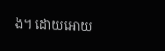ង។ ដោយអោយ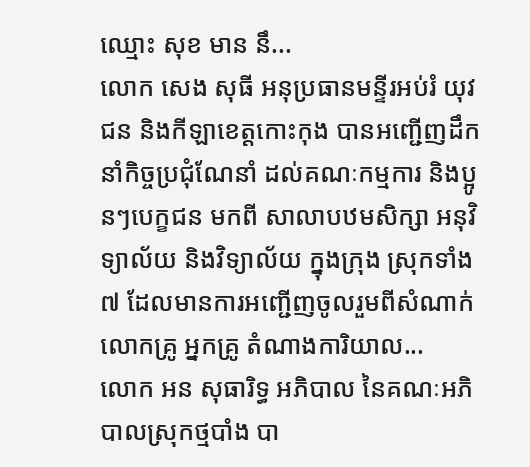ឈ្មោះ សុខ មាន នឹ...
លោក សេង សុធី អនុប្រធានមន្ទីរអប់រំ យុវជន និងកីឡាខេត្តកោះកុង បានអញ្ជើញដឹកនាំកិច្ចប្រជុំណែនាំ ដល់គណៈកម្មការ និងប្អូនៗបេក្ខជន មកពី សាលាបឋមសិក្សា អនុវិទ្យាល័យ និងវិទ្យាល័យ ក្នុងក្រុង ស្រុកទាំង៧ ដែលមានការអញ្ជើញចូលរួមពីសំណាក់លោកគ្រូ អ្នកគ្រូ តំណាងការិយាល...
លោក អន សុធារិទ្ធ អភិបាល នៃគណៈអភិបាលស្រុកថ្មបាំង បា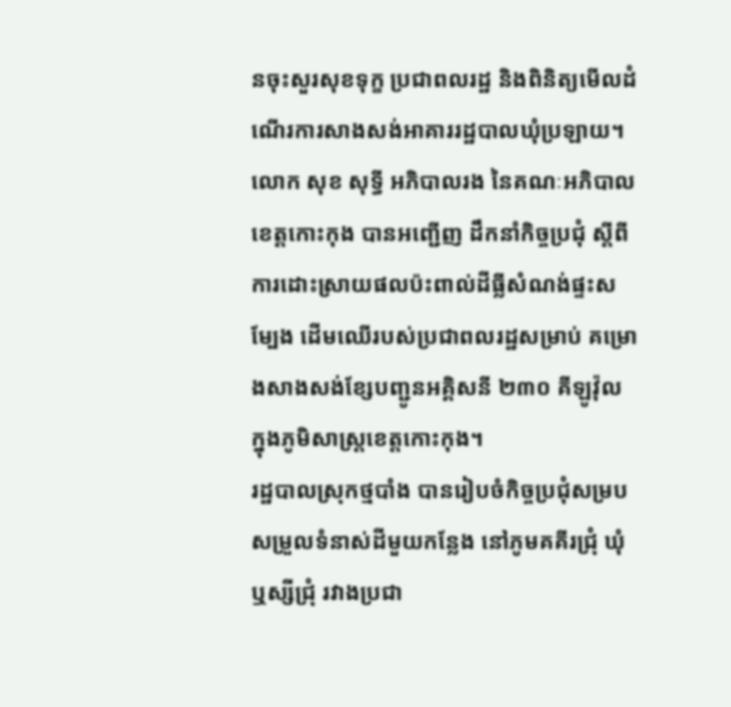នចុះសួរសុខទុក្ខ ប្រជាពលរដ្ឋ និងពិនិត្យមើលដំណើរការសាងសង់អាគាររដ្ឋបាលឃុំប្រឡាយ។
លោក សុខ សុទ្ធី អភិបាលរង នៃគណៈអភិបាល ខេត្តកោះកុង បានអញ្ជើញ ដឹកនាំកិច្ចប្រជុំ ស្តីពីការដោះស្រាយផលប៉ះពាល់ដីធ្លីសំណង់ផ្ទះសម្បែង ដើមឈើរបស់ប្រជាពលរដ្ឋសម្រាប់ គម្រោងសាងសង់ខ្សែបញ្ជូនអគ្គិសនី ២៣០ គីឡូវ៉ុល ក្នុងភូមិសាស្ត្រខេត្តកោះកុង។
រដ្ឋបាលស្រុកថ្មបាំង បានរៀបចំកិច្ចប្រជុំសម្របសម្រួលទំនាស់ដីមួយកន្លែង នៅភូមគគីរជ្រុំ ឃុំឬស្សីជ្រុំ រវាងប្រជា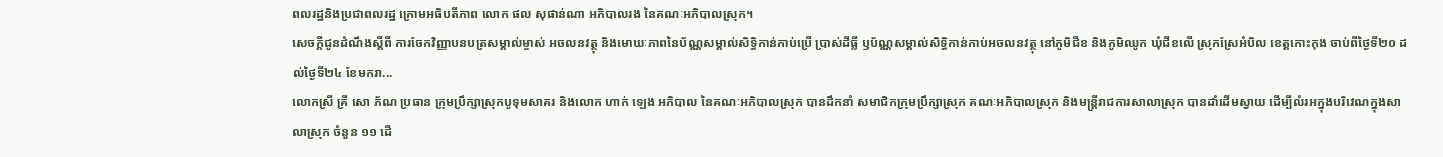ពលរដ្ឋនិងប្រជាពលរដ្ឋ ក្រោមអធិបតីភាព លោក ផល សុផាន់ណា អភិបាលរង នៃគណៈអភិបាលស្រុក។
សេចក្តីជូនដំណឹងស្តីពី ការចែកវិញ្ញាបនបត្រសម្គាល់ម្ចាស់ អចលនវត្ថុ និងមោឃៈភាពនៃប័ណ្ណសម្គាល់សិទ្ធិកាន់កាប់ប្រើ ប្រាស់ដីធ្លី ឫប័ណ្ណសម្គាល់សិទ្ធិកាន់កាប់អចលនវត្ថុ នៅភូមិជីខ និងភូមិឈូក ឃុំជីខលើ ស្រុកស្រែអំបិល ខេត្តកោះកុង ចាប់ពីថ្ងៃទី២០ ដល់ថ្ងៃទី២៤ ខែមករា...
លោកស្រី គ្រី សោ ភ័ណ ប្រធាន ក្រុមប្រឹក្សាស្រុកបូទុមសាគរ និងលោក ហាក់ ឡេង អភិបាល នៃគណៈអភិបាលស្រុក បានដឹកនាំ សមាជិកក្រុមប្រឹក្សាស្រុក គណៈអភិបាលស្រុក និងមន្រ្តីរាជការសាលាស្រុក បានដាំដើមស្វាយ ដើម្បីលំរអក្នុងបរិវេណក្នុងសាលាស្រុក ចំនួន ១១ ដើ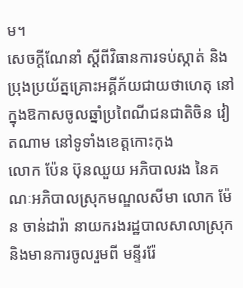ម។
សេចក្តីណែនាំ ស្តីពីវិធានការទប់ស្កាត់ និងប្រុងប្រយ័ត្នគ្រោះអគ្គីភ័យជាយថាហេតុ នៅក្នុងឱកាសចូលឆ្នាំប្រពៃណីជនជាតិចិន វៀតណាម នៅទូទាំងខេត្តកោះកុង
លោក ប៉ែន ប៊ុនឈួយ អភិបាលរង នៃគណៈអភិបាលស្រុកមណ្ឌលសីមា លោក ម៉ែន ចាន់ដារ៉ា នាយករងរដ្ឋបាលសាលាស្រុក និងមានការចូលរួមពី មន្ទីររ៉ែ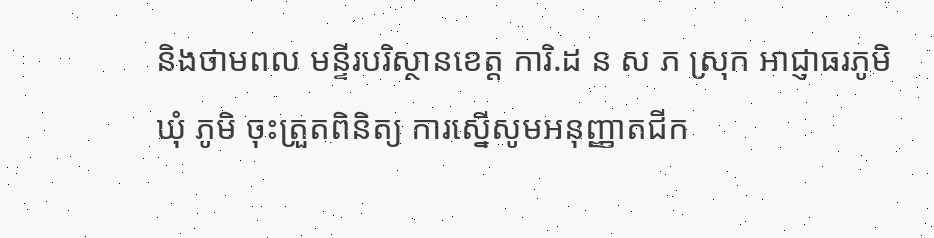និងថាមពល មន្ទីរបរិស្ថានខេត្ត ការិ.ដ ន ស ភ ស្រុក អាជ្ញាធរភូមិឃុំ ភូមិ ចុះត្រួតពិនិត្យ ការស្នើសូមអនុញ្ញាតជីក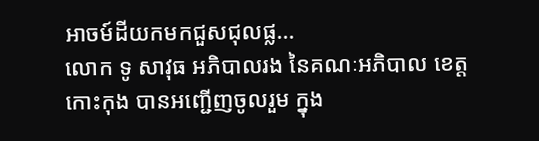អាចម៍ដីយកមកជួសជុលផ្ល...
លោក ទូ សាវុធ អភិបាលរង នៃគណៈអភិបាល ខេត្តកោះកុង បានអញ្ជើញចូលរួម ក្នុង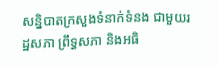សន្និបាតក្រសួងទំនាក់ទំនង ជាមួយរដ្ឋសភា ព្រឹទ្ធសភា និងអធិ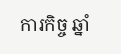ការកិច្ច ឆ្នាំ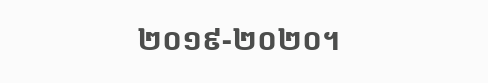២០១៩-២០២០។